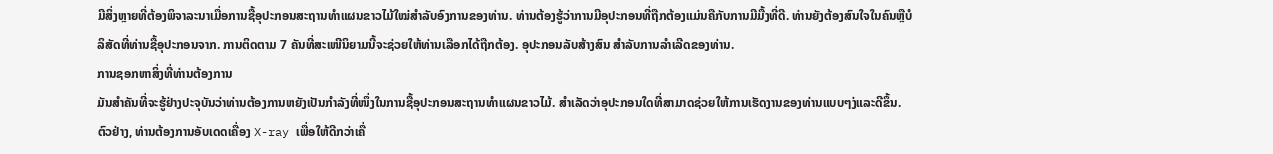ມີສິ່ງຫຼາຍທີ່ຕ້ອງພິຈາລະນາເມື່ອການຊື້ອຸປະກອນສະຖານທຳແຜນຂາວໄມ້ໃໝ່ສໍາລັບອົງການຂອງທ່ານ. ທ່ານຕ້ອງຮູ້ວ່າການມີອຸປະກອນທີ່ຖືກຕ້ອງແມ່ນຄືກັບການມີມື້ງທີ່ດີ. ທ່ານຍັງຕ້ອງສົນໃຈໃນຄົນຫຼືບໍລິສັດທີ່ທ່ານຊື້ອຸປະກອນຈາກ. ການຕິດຕາມ 7 ຄັນທີ່ສະເໜີນິຍາມນີ້ຈະຊ່ວຍໃຫ້ທ່ານເລືອກໄດ້ຖືກຕ້ອງ. ອຸປະກອນລັບສ້າງສົນ ສໍາລັບການລຳເລີດຂອງທ່ານ.
ການຊອກຫາສິ່ງທີ່ທ່ານຕ້ອງການ
ມັນສຳຄັນທີ່ຈະຮູ້ຢ່າງປະຈຸບັນວ່າທ່ານຕ້ອງການຫຍັງເປັນກໍາລັງທີ່ໜຶ່ງໃນການຊື້ອຸປະກອນສະຖານທຳແຜນຂາວໄມ້. ສຳເລັດວ່າອຸປະກອນໃດທີ່ສາມາດຊ່ວຍໃຫ້ການເຮັດງານຂອງທ່ານແບບໆ່ງແລະດີຂຶ້ນ. ຕົວຢ່າງ, ທ່ານຕ້ອງການອັບເດດເຄື່ອງ X-ray ເພື່ອໃຫ້ດີກວ່າເຄື່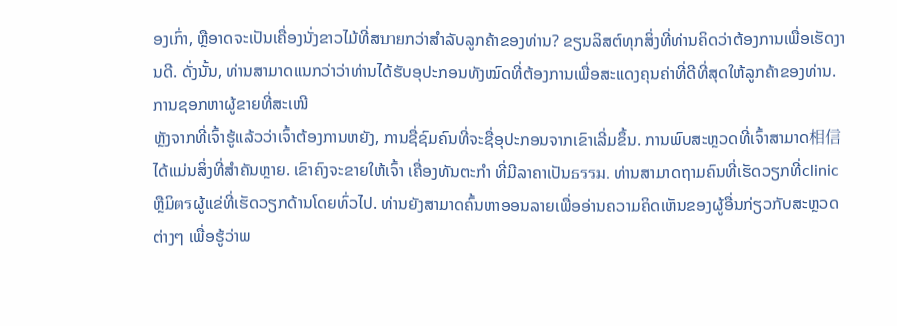ອງເກົ່າ, ຫຼືອາດຈະເປັນເຄື່ອງນັ່ງຂາວໄມ້ທີ່ສบายກວ່າສໍາລັບລູກຄ້າຂອງທ່ານ? ຂຽນລິສຕ໌ທຸກສິ່ງທີ່ທ່ານຄິດວ່າຕ້ອງການເພື່ອເຮັດງານດີ. ດັ່ງນັ້ນ, ທ່ານສາມາດແນກວ່າວ່າທ່ານໄດ້ຮັບອຸປະກອນທັງໝົດທີ່ຕ້ອງການເພື່ອສະແດງຄຸນຄ່າທີ່ດີທີ່ສຸດໃຫ້ລູກຄ້າຂອງທ່ານ.
ການຊອກຫາຜູ້ຂາຍທີ່ສະເໜີ
ຫຼັງຈາກທີ່ເຈົ້າຮູ້ແລ້ວວ່າເຈົ້າຕ້ອງການຫຍັງ, ການຊື່ຊົມຄົນທີ່ຈະຊື່ອຸປະກອນຈາກເຂົາເລີ່ມຂຶ້ນ. ການພົບສະຫຼວດທີ່ເຈົ້າສາມາດ相信ໄດ້ແມ່ນສິ່ງທີ່ສຳຄັນຫຼາຍ. ເຂົາຄົງຈະຂາຍໃຫ້ເຈົ້າ ເຄື່ອງທັນຕະກໍາ ທີ່ມີລາຄາເປັນธรรม. ທ່ານສາມາດຖາມຄົນທີ່ເຮັດວຽກທີ່clinic ຫຼືມິตรຜູ້ແຂ່ທີ່ເຮັດວຽກດ້ານໂດຍທົ່ວໄປ. ທ່ານຍັງສາມາດຄົ້ນຫາອອນລາຍເພື່ອອ່ານຄວາມຄິດເຫັນຂອງຜູ້ອື່ນກ່ຽວກັບສະຫຼວດຕ່າງໆ ເພື່ອຮູ້ວ່າພ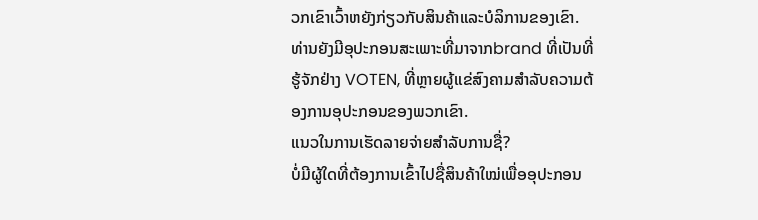ວກເຂົາເວົ້າຫຍັງກ່ຽວກັບສິນຄ້າແລະບໍລິການຂອງເຂົາ. ທ່ານຍັງມີອຸປະກອນສະເພາະທີ່ມາຈາກbrand ທີ່ເປັນທີ່ຮູ້ຈັກຢ່າງ VOTEN, ທີ່ຫຼາຍຜູ້ແຂ່ສົງຄາມສຳລັບຄວາມຕ້ອງການອຸປະກອນຂອງພວກເຂົາ.
ແນວໃນການເຮັດລາຍຈ່າຍສຳລັບການຊື່?
ບໍ່ມີຜູ້ໃດທີ່ຕ້ອງການເຂົ້າໄປຊື່ສິນຄ້າໃໝ່ເພື່ອອຸປະກອນ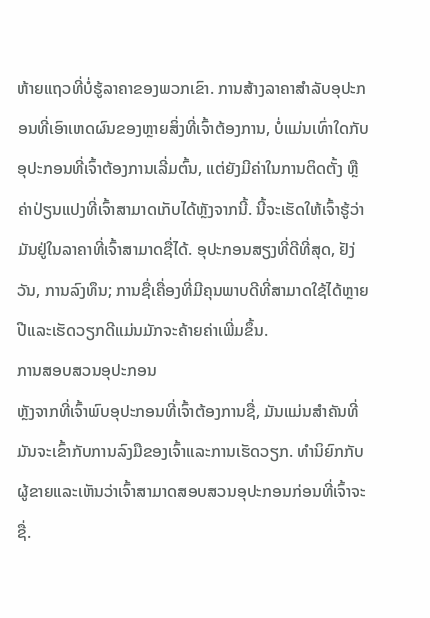ຫ້າຍແຖວທີ່ບໍ່ຮູ້ລາຄາຂອງພວກເຂົາ. ການສ້າງລາຄາສຳລັບອຸປະກອນທີ່ເອົາເຫດຜົນຂອງຫຼາຍສິ່ງທີ່ເຈົ້າຕ້ອງການ, ບໍ່ແມ່ນເທົ່າໃດກັບອຸປະກອນທີ່ເຈົ້າຕ້ອງການເລີ່ມຕົ້ນ, ແຕ່ຍັງມີຄ່າໃນການຕິດຕັ້ງ ຫຼື ຄ່າປ່ຽນແປງທີ່ເຈົ້າສາມາດເກັບໄດ້ຫຼັງຈາກນີ້. ນີ້ຈະເຮັດໃຫ້ເຈົ້າຮູ້ວ່າມັນຢູ່ໃນລາຄາທີ່ເຈົ້າສາມາດຊື່ໄດ້. ອຸປະກອນສຽງທີ່ດີທີ່ສຸດ, ຢັງ່ວັນ, ການລົງທຶນ; ການຊື່ເຄື່ອງທີ່ມີຄຸນພາບດີທີ່ສາມາດໃຊ້ໄດ້ຫຼາຍປີແລະເຮັດວຽກດີແມ່ນມັກຈະຄ້າຍຄ່າເພີ່ມຂຶ້ນ.
ການສອບສວນອຸປະກອນ
ຫຼັງຈາກທີ່ເຈົ້າພົບອຸປະກອນທີ່ເຈົ້າຕ້ອງການຊື່, ມັນແມ່ນສຳຄັນທີ່ມັນຈະເຂົ້າກັບການລົງມືຂອງເຈົ້າແລະການເຮັດວຽກ. ທຳນິຍົກກັບຜູ້ຂາຍແລະເຫັນວ່າເຈົ້າສາມາດສອບສວນອຸປະກອນກ່ອນທີ່ເຈົ້າຈະຊື່.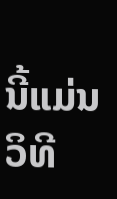ນີ້ແມ່ນວິທີ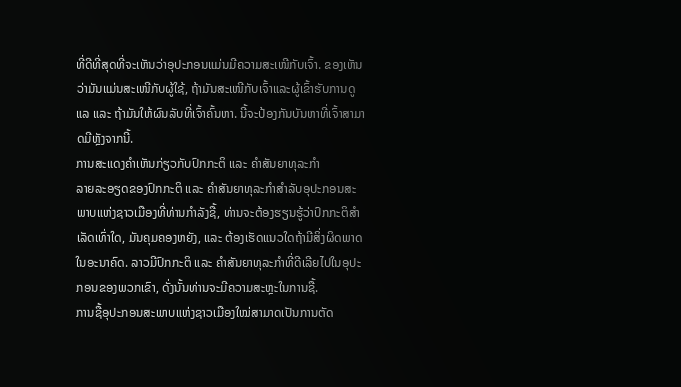ທີ່ດີທີ່ສຸດທີ່ຈະເຫັນວ່າອຸປະກອນແມ່ນມີຄວາມສະເໜີກັບເຈົ້າ. ຂອງເຫັນວ່າມັນແມ່ນສະເໜີກັບຜູ້ໃຊ້, ຖ້າມັນສະເໜີກັບເຈົ້າແລະຜູ້ເຂົ້າຮັບການດູແລ ແລະ ຖ້າມັນໃຫ້ຜົນລັບທີ່ເຈົ້າຄົ້ນຫາ. ນີ້ຈະປ້ອງກັນບັນຫາທີ່ເຈົ້າສາມາດມີຫຼັງຈາກນີ້.
ການສະແດງຄຳເຫັນກ່ຽວກັບປົກກະຕິ ແລະ ຄຳສັນຍາທຸລະກຳ
ລາຍລະອຽດຂອງປົກກະຕິ ແລະ ຄຳສັນຍາທຸລະກຳສໍາລັບອຸປະກອນສະພາບແຫ່ງຊາວເມືອງທີ່ທ່ານກຳລັງຊື້, ທ່ານຈະຕ້ອງຮຽນຮູ້ວ່າປົກກະຕິສຳເລັດເທົ່າໃດ, ມັນຄຸມຄອງຫຍັງ, ແລະ ຕ້ອງເຮັດແນວໃດຖ້າມີສິ່ງຜິດພາດໃນອະນາຄົດ. ລາວມີປົກກະຕິ ແລະ ຄຳສັນຍາທຸລະກຳທີ່ດີເລີຍໄປໃນອຸປະກອນຂອງພວກເຂົາ, ດັ່ງນັ້ນທ່ານຈະມີຄວາມສະຫຼະໃນການຊື້.
ການຊື້ອຸປະກອນສະພາບແຫ່ງຊາວເມືອງໃໝ່ສາມາດເປັນການຕັດ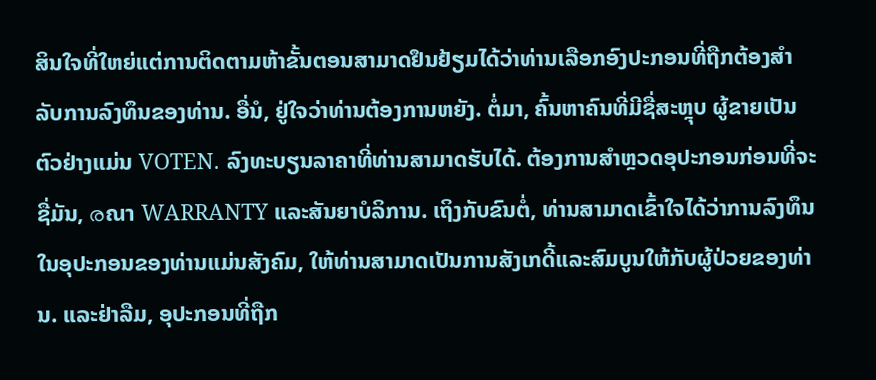ສິນໃຈທີ່ໃຫຍ່ແຕ່ການຕິດຕາມຫ້າຂັ້ນຕອນສາມາດຢຶນຢ້ຽມໄດ້ວ່າທ່ານເລືອກອົງປະກອນທີ່ຖືກຕ້ອງສໍາລັບການລົງທຶນຂອງທ່ານ. ອື່ນໍ, ຢູ່ໃຈວ່າທ່ານຕ້ອງການຫຍັງ. ຕໍ່ມາ, ຄົ້ນຫາຄົນທີ່ມີຊື່ສະຫຼຸບ ຜູ້ຂາຍເປັນຕົວຢ່າງແມ່ນ VOTEN. ລົງທະບຽນລາຄາທີ່ທ່ານສາມາດຮັບໄດ້. ຕ້ອງການສຳຫຼວດອຸປະກອນກ່ອນທີ່ຈະຊື່ມັນ, രณา WARRANTY ແລະສັນຍາບໍລິການ. ເຖິງກັບຂົນຕໍ່, ທ່ານສາມາດເຂົ້າໃຈໄດ້ວ່າການລົງທຶນໃນອຸປະກອນຂອງທ່ານແມ່ນສັງຄົມ, ໃຫ້ທ່ານສາມາດເປັນການສັງເກດີ້ແລະສົມບູນໃຫ້ກັບຜູ້ປ່ວຍຂອງທ່ານ. ແລະຢ່າລືມ, ອຸປະກອນທີ່ຖືກ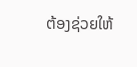ຕ້ອງຊ່ວຍໃຫ້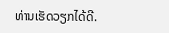ທ່ານເຮັດວຽກໄດ້ດີ.